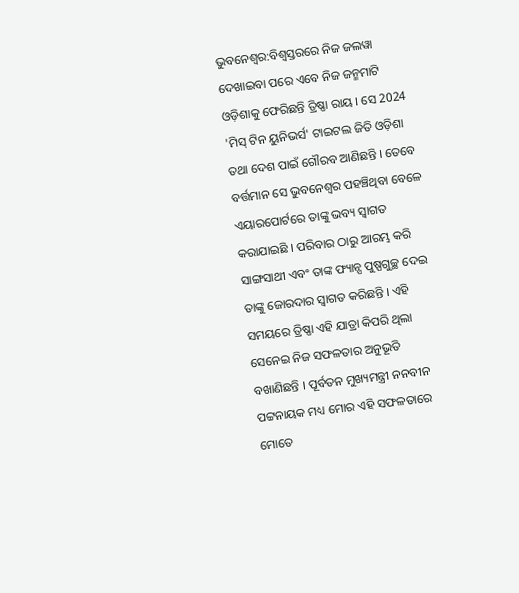ଭୁବନେଶ୍ୱର:ବିଶ୍ୱସ୍ତରରେ ନିଜ ଜଲୱା ଦେଖାଇବା ପରେ ଏବେ ନିଜ ଜନ୍ମମାଟି ଓଡ଼ିଶାକୁ ଫେରିଛନ୍ତି ତ୍ରିଷ୍ଣା ରାୟ । ସେ 2024 'ମିସ୍ ଟିନ ୟୁନିଭର୍ସ' ଟାଇଟଲ ଜିତି ଓଡ଼ିଶା ତଥା ଦେଶ ପାଇଁ ଗୌରବ ଆଣିଛନ୍ତି । ତେବେ ବର୍ତ୍ତମାନ ସେ ଭୁବନେଶ୍ୱର ପହଞ୍ଚିଥିବା ବେଳେ ଏୟାରପୋର୍ଟରେ ତାଙ୍କୁ ଭବ୍ୟ ସ୍ୱାଗତ କରାଯାଇଛି । ପରିବାର ଠାରୁ ଆରମ୍ଭ କରି ସାଙ୍ଗସାଥୀ ଏବଂ ତାଙ୍କ ଫ୍ୟାନ୍ସ ପୁଷ୍ପଗୁଚ୍ଛ ଦେଇ ତାଙ୍କୁ ଜୋରଦାର ସ୍ୱାଗତ କରିଛନ୍ତି । ଏହି ସମୟରେ ତ୍ରିଷ୍ଣା ଏହି ଯାତ୍ରା କିପରି ଥିଲା ସେନେଇ ନିଜ ସଫଳତାର ଅନୁଭୂତି ବଖାଣିଛନ୍ତି । ପୂର୍ବତନ ମୁଖ୍ୟମନ୍ତ୍ରୀ ନନବୀନ ପଟ୍ଟନାୟକ ମଧ୍ୟ ମୋର ଏହି ସଫଳତାରେ ମୋତେ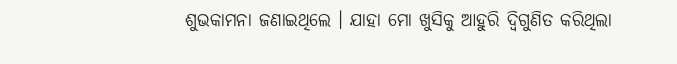ଶୁଭକାମନା ଜଣାଇଥିଲେ । ଯାହା ମୋ ଖୁସିକୁ ଆହୁରି ଦ୍ୱିଗୁଣିତ କରିଥିଲା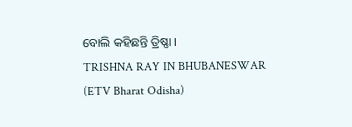ବୋଲି କହିଛନ୍ତି ତ୍ରିଷ୍ଣା ।
TRISHNA RAY IN BHUBANESWAR (ETV Bharat Odisha)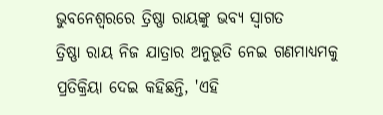ଭୁବନେଶ୍ୱରରେ ତ୍ରିଷ୍ଣା ରାୟଙ୍କୁ ଭବ୍ୟ ସ୍ୱାଗତ
ତ୍ରିଷ୍ଣା ରାୟ ନିଜ ଯାତ୍ରାର ଅନୁଭୂତି ନେଇ ଗଣମାଧ୍ୟମକୁ ପ୍ରତିକ୍ରିୟା ଦେଇ କହିଛନ୍ତି, 'ଏହି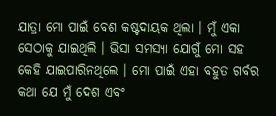ଯାତ୍ରା ମୋ ପାଇଁ ବେଶ କଷ୍ଟଦାୟକ ଥିଲା । ମୁଁ ଏକା ସେଠାକୁ ଯାଇଥିଲି । ଭିସା ସମସ୍ୟା ଯୋଗୁଁ ମୋ ସହ କେହି ଯାଇପାରିନଥିଲେ । ମୋ ପାଇଁ ଏହା ବହୁତ ଗର୍ବର କଥା ଯେ ମୁଁ ଦେଶ ଏବଂ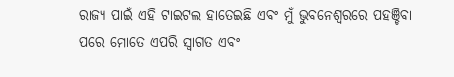ରାଜ୍ୟ ପାଇଁ ଏହି ଟାଇଟଲ ହାତେଇଛି ଏବଂ ମୁଁ ଭୁବନେଶ୍ୱରରେ ପହଞ୍ଚିବା ପରେ ମୋତେ ଏପରି ସ୍ୱାଗତ ଏବଂ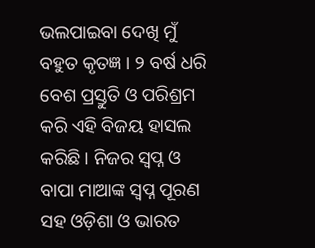ଭଲପାଇବା ଦେଖି ମୁଁ ବହୁତ କୃତଜ୍ଞ । ୨ ବର୍ଷ ଧରି ବେଶ ପ୍ରସ୍ତୁତି ଓ ପରିଶ୍ରମ କରି ଏହି ବିଜୟ ହାସଲ କରିଛି । ନିଜର ସ୍ବପ୍ନ ଓ ବାପା ମାଆଙ୍କ ସ୍ୱପ୍ନ ପୂରଣ ସହ ଓଡ଼ିଶା ଓ ଭାରତ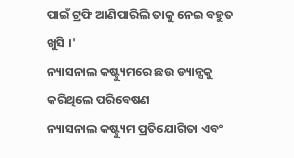ପାଇଁ ଟ୍ରଫି ଆଣିପାରିଲି ତାକୁ ନେଇ ବହୁତ ଖୁସି ।'
ନ୍ୟାସନାଲ କଷ୍ଟ୍ୟୁମରେ ଛଉ ଡ୍ୟାନ୍ସକୁ କରିଥିଲେ ପରିବେଷଣ
ନ୍ୟାସନାଲ କଷ୍ଟ୍ୟୁମ ପ୍ରତିଯୋଗିତା ଏବଂ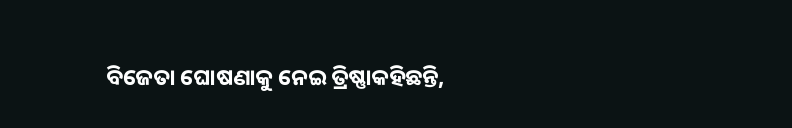ବିଜେତା ଘୋଷଣାକୁ ନେଇ ତ୍ରିଷ୍ଣାକହିଛନ୍ତି,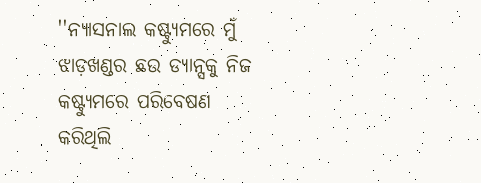''ନ୍ୟାସନାଲ କଷ୍ଟ୍ୟୁମରେ ମୁଁ ଝାଡ଼ଖଣ୍ଡର ଛଉ ଡ୍ୟାନ୍ସକୁ ନିଜ କଷ୍ଟ୍ୟୁମରେ ପରିବେଷଣ କରିଥିଲି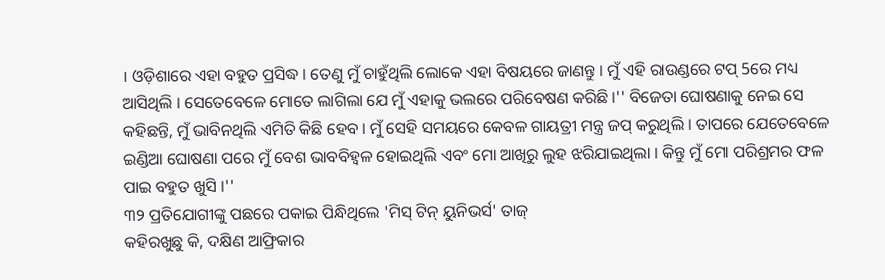। ଓଡ଼ିଶାରେ ଏହା ବହୁତ ପ୍ରସିଦ୍ଧ । ତେଣୁ ମୁଁ ଚାହୁଁଥିଲି ଲୋକେ ଏହା ବିଷୟରେ ଜାଣନ୍ତୁ । ମୁଁ ଏହି ରାଉଣ୍ଡରେ ଟପ୍ 5ରେ ମଧ୍ୟ ଆସିଥିଲି । ସେତେବେଳେ ମୋତେ ଲାଗିଲା ଯେ ମୁଁ ଏହାକୁ ଭଲରେ ପରିବେଷଣ କରିଛି ।'' ବିଜେତା ଘୋଷଣାକୁ ନେଇ ସେ କହିଛନ୍ତି, ମୁଁ ଭାବିନଥିଲି ଏମିତି କିଛି ହେବ । ମୁଁ ସେହି ସମୟରେ କେବଳ ଗାୟତ୍ରୀ ମନ୍ତ୍ର ଜପ୍ କରୁଥିଲି । ତାପରେ ଯେତେବେଳେ ଇଣ୍ଡିଆ ଘୋଷଣା ପରେ ମୁଁ ବେଶ ଭାବବିହ୍ୱଳ ହୋଇଥିଲି ଏବଂ ମୋ ଆଖିରୁ ଲୁହ ଝରିଯାଇଥିଲା । କିନ୍ତୁ ମୁଁ ମୋ ପରିଶ୍ରମର ଫଳ ପାଇ ବହୁତ ଖୁସି ।''
୩୨ ପ୍ରତିଯୋଗୀଙ୍କୁ ପଛରେ ପକାଇ ପିନ୍ଧିଥିଲେ 'ମିସ୍ ଟିନ୍ ୟୁନିଭର୍ସ' ତାଜ୍
କହିରଖୁଛୁ କି, ଦକ୍ଷିଣ ଆଫ୍ରିକାର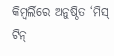କିମ୍ବର୍ଲିରେ ଅନୁଷ୍ଠିତ ‘ମିସ୍ ଟିନ୍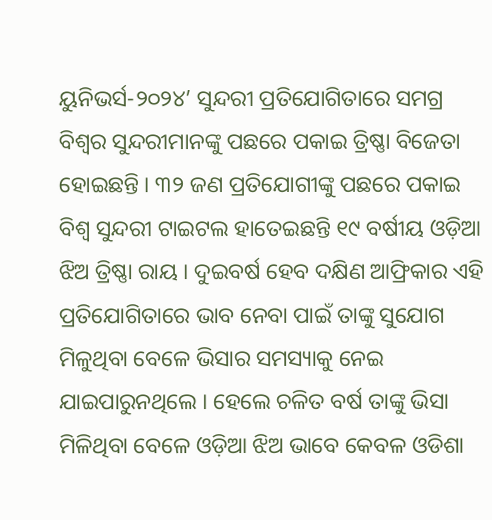ୟୁନିଭର୍ସ-୨୦୨୪’ ସୁନ୍ଦରୀ ପ୍ରତିଯୋଗିତାରେ ସମଗ୍ର ବିଶ୍ୱର ସୁନ୍ଦରୀମାନଙ୍କୁ ପଛରେ ପକାଇ ତ୍ରିଷ୍ଣା ବିଜେତା ହୋଇଛନ୍ତି । ୩୨ ଜଣ ପ୍ରତିଯୋଗୀଙ୍କୁ ପଛରେ ପକାଇ ବିଶ୍ୱ ସୁନ୍ଦରୀ ଟାଇଟଲ ହାତେଇଛନ୍ତି ୧୯ ବର୍ଷୀୟ ଓଡ଼ିଆ ଝିଅ ତ୍ରିଷ୍ଣା ରାୟ । ଦୁଇବର୍ଷ ହେବ ଦକ୍ଷିଣ ଆଫ୍ରିକାର ଏହି ପ୍ରତିଯୋଗିତାରେ ଭାବ ନେବା ପାଇଁ ତାଙ୍କୁ ସୁଯୋଗ ମିଳୁଥିବା ବେଳେ ଭିସାର ସମସ୍ୟାକୁ ନେଇ ଯାଇପାରୁନଥିଲେ । ହେଲେ ଚଳିତ ବର୍ଷ ତାଙ୍କୁ ଭିସା ମିଳିଥିବା ବେଳେ ଓଡ଼ିଆ ଝିଅ ଭାବେ କେବଳ ଓଡିଶା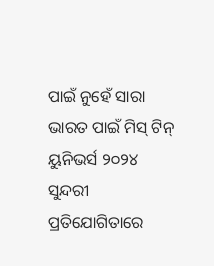ପାଇଁ ନୁହେଁ ସାରା ଭାରତ ପାଇଁ ମିସ୍ ଟିନ୍ ୟୁନିଭର୍ସ ୨୦୨୪ ସୁନ୍ଦରୀ ପ୍ରତିଯୋଗିତାରେ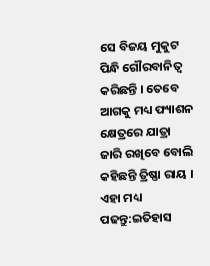ସେ ବିଜୟ ମୁକୁଟ ପିନ୍ଧି ଗୌରବାନିତ୍ୱ କରିଛନ୍ତି । ତେବେ ଆଗକୁ ମଧ୍ୟ ଫ୍ୟାଶନ କ୍ଷେତ୍ରରେ ଯାତ୍ରା ଜାରି ରଖିବେ ବୋଲି କହିଛନ୍ତି ତ୍ରିଷ୍ଣା ରାୟ ।
ଏହା ମଧ୍ୟ ପଢନ୍ତୁ:ଇତିହାସ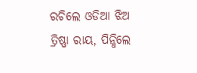ରଚିଲେ ଓଡିଆ ଝିଅ ତ୍ରିଷ୍ଣା ରାୟ, ପିନ୍ଧିଲେ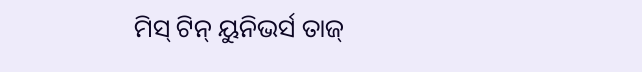ମିସ୍ ଟିନ୍ ୟୁନିଭର୍ସ ତାଜ୍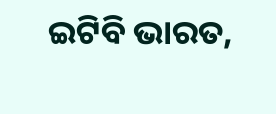ଇଟିବି ଭାରତ,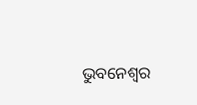ଭୁବନେଶ୍ୱର